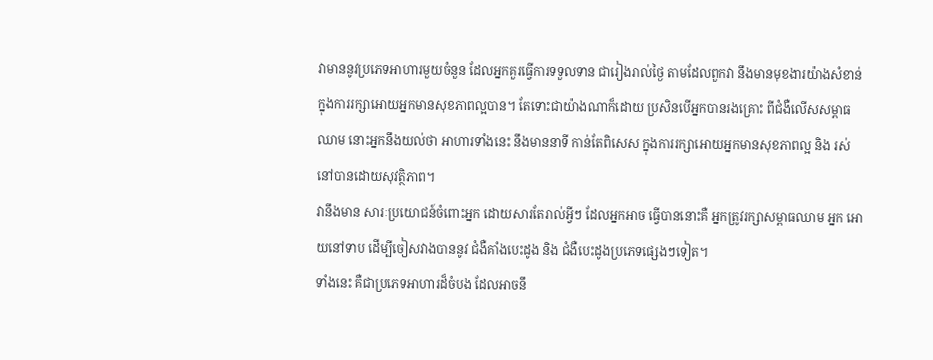វាមាននូវប្រភេទអាហារមួយចំនួន ដែលអ្នកគួរធ្វើការទទួលទាន ជារៀងរាល់ថ្ងៃ តាមដែលពួកវា នឹងមានមុខងារយ៉ាងសំខាន់ ក្នុងការរក្សាអោយអ្នកមានសុខភាពល្អបាន។ តែទោះជាយ៉ាងណាក៏ដោយ ប្រសិនបើអ្នកបានរងគ្រោះ ពីជំងឺលើសសម្ពាធឈាម នោះអ្នកនឹងយល់ថា អាហារទាំងនេះ នឹងមាននាទី កាន់តែពិសេស ក្នុងការរក្សាអោយអ្នកមានសុខភាពល្អ និង រស់នៅបានដោយសុវត្ថិភាព។
វានឹងមាន សារៈប្រយោជន៍ចំពោះអ្នក ដោយសារតែរាល់អ្វីៗ ដែលអ្នកអាច ធ្វើបាននោះគឺ អ្នកត្រូវរក្សាសម្ពាធឈាម អ្នក អោយនៅទាប ដើម្បីចៀសវាងបាននូវ ជំងឺគាំងបេះដូង និង ជំងឺបេះដូងប្រភេទផ្សេងៗទៀត។
ទាំងនេះ គឺជាប្រភេទអាហារដ៏ចំបង ដែលអាចនឹ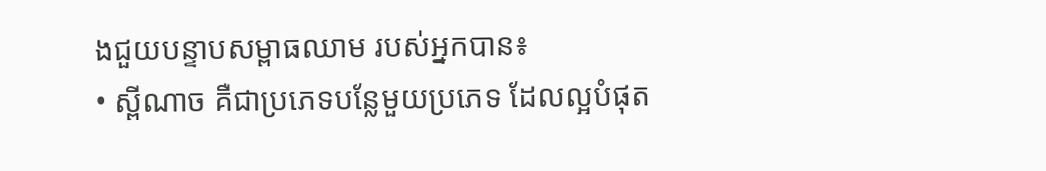ងជួយបន្ទាបសម្ពាធឈាម របស់អ្នកបាន៖
• ស្ពីណាច គឺជាប្រភេទបន្លែមួយប្រភេទ ដែលល្អបំផុត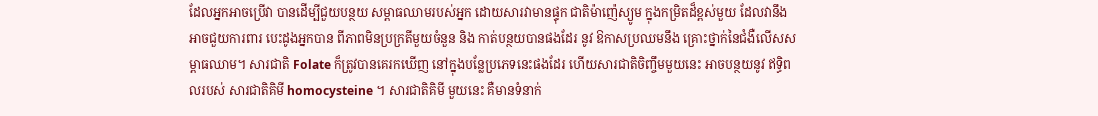ដែលអ្នកអាចប្រើវា បានដើម្បីជួយបន្ថយ សម្ពាធឈាមរបស់អ្នក ដោយសារវាមានផ្ទុក ជាតិម៉ាញ៉េស្យូម ក្នុងកម្រិតដ៏ខ្ពស់មួយ ដែលវានឹង អាចជួយការពារ បេះដូងអ្នកបាន ពីភាពមិនប្រក្រតីមួយចំនួន និង កាត់បន្ថយបានផងដែរ នូវ ឱកាសប្រឈមនឹង គ្រោះថ្នាក់នៃជំងឺលើសសម្ពាធឈាម។ សារជាតិ Folate ក៏ត្រូវបានគេរកឃើញ នៅក្នុងបន្លែប្រភេទនេះផងដែរ ហើយសារជាតិចិញ្ចឹមមួយនេះ អាចបន្ថយនូវ ឥទ្ធិពលរបស់ សារជាតិគិមី homocysteine ។ សារជាតិគិមី មួយនេះ គឺមានទំនាក់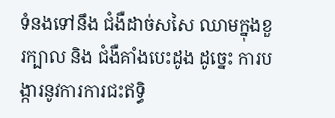ទំនងទៅនឹង ជំងឺដាច់សសៃ ឈាមក្នុងខួរក្បាល និង ជំងឺគាំងបេះដូង ដូច្នេះ ការបង្ការនូវការការជះឥទ្ធិ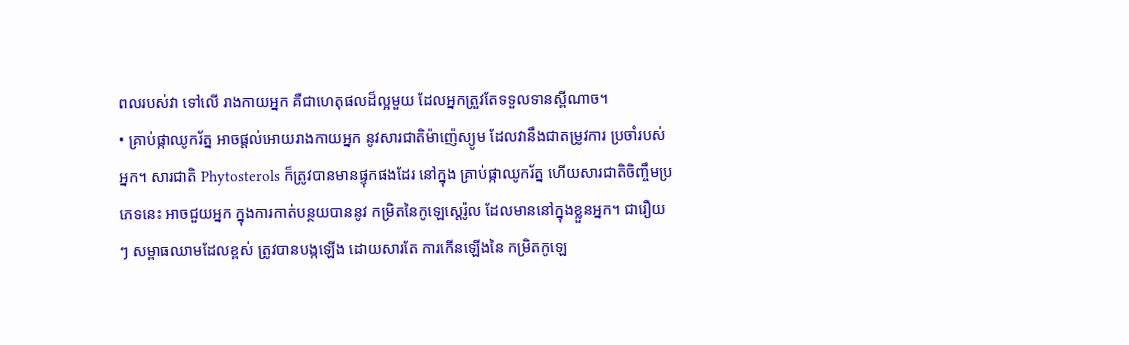ពលរបស់វា ទៅលើ រាងកាយអ្នក គឺជាហេតុផលដ៏ល្អមួយ ដែលអ្នកត្រួវតែទទួលទានស្ពីណាច។
• គ្រាប់ផ្កាឈូករ័ត្ន អាចផ្តល់អោយរាងកាយអ្នក នូវសារជាតិម៉ាញ៉េស្យូម ដែលវានឹងជាតម្រូវការ ប្រចាំរបស់អ្នក។ សារជាតិ Phytosterols ក៏ត្រូវបានមានផ្ទុកផងដែរ នៅក្នុង គ្រាប់ផ្កាឈូករ័ត្ន ហើយសារជាតិចិញ្ចឹមប្រភេទនេះ អាចជួយអ្នក ក្នុងការកាត់បន្ថយបាននូវ កម្រិតនៃកូឡេស្តេរ៉ូល ដែលមាននៅក្នុងខ្លួនអ្នក។ ជារឿយៗ សម្ពាធឈាមដែលខ្ពស់ ត្រូវបានបង្កឡើង ដោយសារតែ ការកើនឡើងនៃ កម្រិតកូឡេ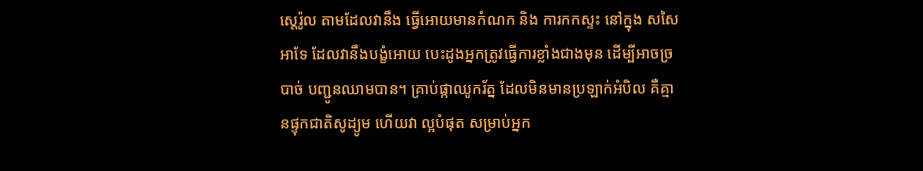ស្តេរ៉ូល តាមដែលវានឹង ធ្វើអោយមានកំណក និង ការកកស្ទះ នៅក្នុង សសៃអាទែ ដែលវានឹងបង្ខំអោយ បេះដូងអ្នកត្រូវធ្វើការខ្លាំងជាងមុន ដើម្បីអាចច្របាច់ បញ្ជូនឈាមបាន។ គ្រាប់ផ្កាឈូករ័ត្ន ដែលមិនមានប្រឡាក់អំបិល គឺគ្មានផ្ទុកជាតិសូដ្យូម ហើយវា ល្អបំផុត សម្រាប់អ្នក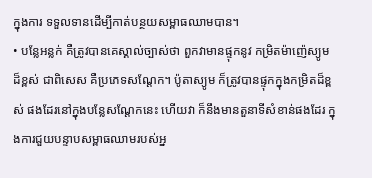ក្នុងការ ទទួលទានដើម្បីកាត់បន្ថយសម្ពាធឈាមបាន។
• បន្លែអន្លក់ គឺត្រូវបានគេស្គាល់ច្បាស់ថា ពួកវាមានផ្ទុកនូវ កម្រិតម៉ាញ៉េស្យូមដ៏ខ្ពស់ ជាពិសេស គឺប្រភេទសណ្តែក។ ប៉ូតាស្យូម ក៏ត្រូវបានផ្ទុកក្នុងកម្រិតដ៏ខ្ពស់ ផងដែរនៅក្នុងបន្លែសណ្តែកនេះ ហើយវា ក៏នឹងមានតួនាទីសំខាន់ផងដែរ ក្នុងការជួយបន្ទាបសម្ពាធឈាមរបស់អ្ន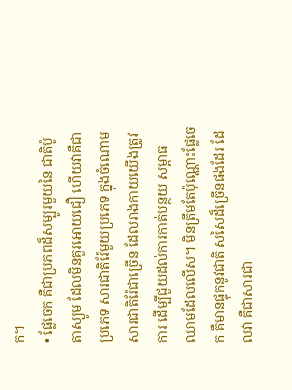ក។
• ផ្លែចេក គឺជាប្រភពដ៏សម្បូរមួយនៃ ជាតិប៉ូតាស្យូម ដែលមិនគួរអោយជឿ ហើយវាគឺជាប្រភេទ សារជាតិរ៉ែមួយប្រភេទ ក្នុងចំណោមសារជាតិរ៉ែជាច្រើន ដែលរាងកាយយើងត្រូវការ ដើម្បីជួយដល់ការកាត់បន្ថយ សម្ពាធឈាមដែលលើស។ មិនត្រឹមតែប៉ុណ្ណោះផ្លែចេក គឺមានផ្ទុកនូវជាតិ សសៃដ៏ច្រើនផងដែរ ដែលវា គឺជាសារជា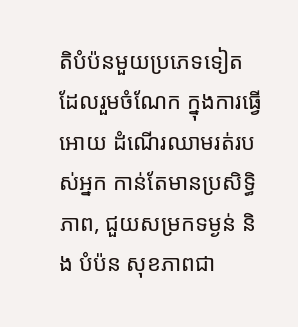តិបំប៉នមួយប្រភេទទៀត ដែលរួមចំណែក ក្នុងការធ្វើអោយ ដំណើរឈាមរត់របស់អ្នក កាន់តែមានប្រសិទ្ធិភាព, ជួយសម្រកទម្ងន់ និង បំប៉ន សុខភាពជា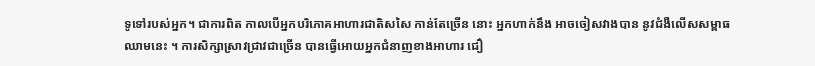ទូទៅរបស់អ្នក។ ជាការពិត កាលបើអ្នកបរិភោគអាហារជាតិសសៃ កាន់តែច្រើន នោះ អ្នកហាក់នឹង អាចចៀសវាងបាន នូវជំងឺលើសសម្ពាធឈាមនេះ ។ ការសិក្សាស្រាវជ្រាវជាច្រើន បានធ្វើអោយអ្នកជំនាញខាងអាហារ ជឿ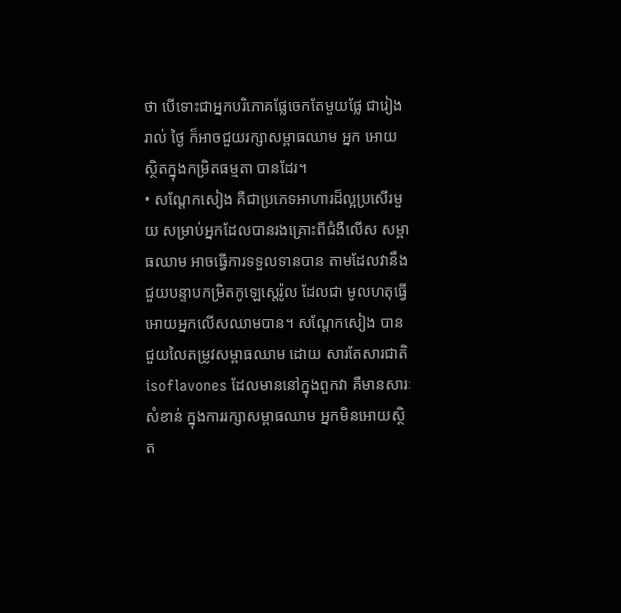ថា បើទោះជាអ្នកបរិភោគផ្លែចេកតែមួយផ្លែ ជារៀងរាល់ ថ្ងៃ ក៏អាចជួយរក្សាសម្ពាធឈាម អ្នក អោយស្ថិតក្នុងកម្រិតធម្មតា បានដែរ។
• សណ្តែកសៀង គឺជាប្រភេទអាហារដ៏ល្អប្រសើរមួយ សម្រាប់អ្នកដែលបានរងគ្រោះពីជំងឺលើស សម្ពាធឈាម អាចធ្វើការទទួលទានបាន តាមដែលវានឹង ជួយបន្ទាបកម្រិតកូឡេស្តេរ៉ូល ដែលជា មូលហតុធ្វើ អោយអ្នកលើសឈាមបាន។ សណ្តែកសៀង បានជួយលៃតម្រូវសម្ពាធឈាម ដោយ សារតែសារជាតិ isoflavones ដែលមាននៅក្នុងពួកវា គឺមានសារៈសំខាន់ ក្នុងការរក្សាសម្ពាធឈាម អ្នកមិនអោយស្ថិត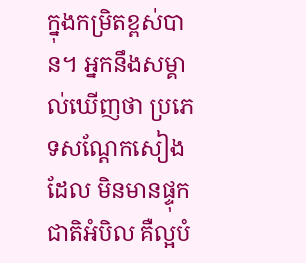ក្នុងកម្រិតខ្ពស់បាន។ អ្នកនឹងសម្គាល់ឃើញថា ប្រភេទសណ្តែកសៀងដែល មិនមានផ្ទុកជាតិអំបិល គឺល្អបំ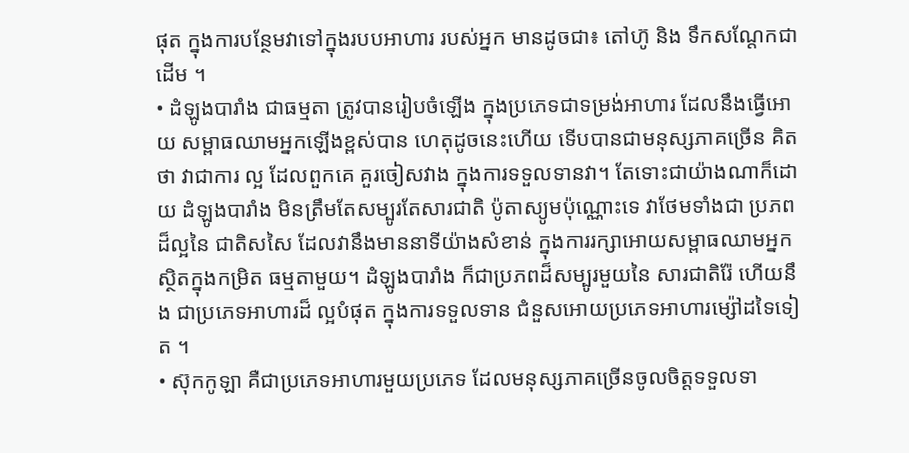ផុត ក្នុងការបន្ថែមវាទៅក្នុងរបបអាហារ របស់អ្នក មានដូចជា៖ តៅហ៊ូ និង ទឹកសណ្តែកជាដើម ។
• ដំឡូងបារាំង ជាធម្មតា ត្រូវបានរៀបចំឡើង ក្នុងប្រភេទជាទម្រង់អាហារ ដែលនឹងធ្វើអោយ សម្ពាធឈាមអ្នកឡើងខ្ពស់បាន ហេតុដូចនេះហើយ ទើបបានជាមនុស្សភាគច្រើន គិតថា វាជាការ ល្អ ដែលពួកគេ គួរចៀសវាង ក្នុងការទទួលទានវា។ តែទោះជាយ៉ាងណាក៏ដោយ ដំឡូងបារាំង មិនត្រឹមតែសម្បូរតែសារជាតិ ប៉ូតាស្យូមប៉ុណ្ណោះទេ វាថែមទាំងជា ប្រភពដ៏ល្អនៃ ជាតិសសៃ ដែលវានឹងមាននាទីយ៉ាងសំខាន់ ក្នុងការរក្សាអោយសម្ពាធឈាមអ្នក ស្ថិតក្នុងកម្រិត ធម្មតាមួយ។ ដំឡូងបារាំង ក៏ជាប្រភពដ៏សម្បូរមួយនៃ សារជាតិរ៉ែ ហើយនឹង ជាប្រភេទអាហារដ៏ ល្អបំផុត ក្នុងការទទួលទាន ជំនួសអោយប្រភេទអាហារម្ស៉ៅដទៃទៀត ។
• ស៊ុកកូឡា គឺជាប្រភេទអាហារមួយប្រភេទ ដែលមនុស្សភាគច្រើនចូលចិត្តទទួលទា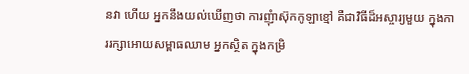នវា ហើយ អ្នកនឹងយល់ឃើញថា ការញុំាស៊ុកកូឡាខ្មៅ គឺជាវិធីដ៏អស្ចារ្យមួយ ក្នុងការរក្សាអោយសម្ពាធឈាម អ្នកស្ថិត ក្នុងកម្រិ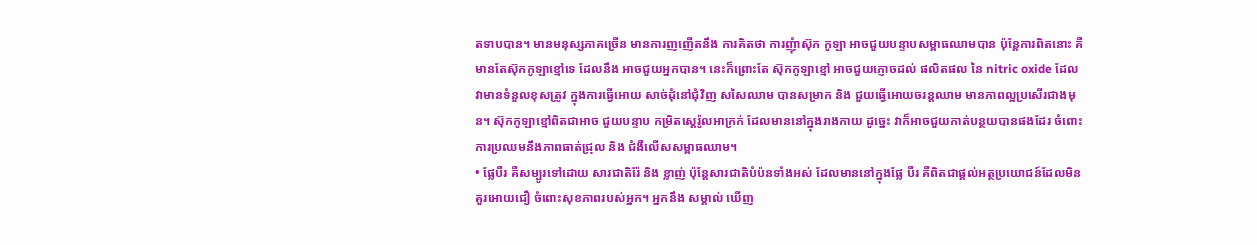តទាបបាន។ មានមនុស្សភាគច្រើន មានការញញើតនឹង ការគិតថា ការញុំាស៊ុក កូឡា អាចជួយបន្ទាបសម្ពាធឈាមបាន ប៉ុន្តែការពិតនោះ គឺមានតែស៊ុកកូឡាខ្មៅទេ ដែលនឹង អាចជួយអ្នកបាន។ នេះក៏ព្រោះតែ ស៊ុកកូឡាខ្មៅ អាចជួយភ្ញោចដល់ ផលិតផល នៃ nitric oxide ដែលវាមានទំនួលខុសត្រូវ ក្នុងការធ្វើអោយ សាច់ដុំនៅជុំវិញ សសៃឈាម បានសម្រាក និង ជួយធ្វើអោយចរន្តឈាម មានភាពល្អប្រសើរជាងមុន។ ស៊ុកកូឡាខ្មៅពិតជាអាច ជួយបន្ទាប កម្រិតស្តេរ៉ូលអាក្រក់ ដែលមាននៅក្នុងរាងកាយ ដូច្នេះ វាក៏អាចជួយកាត់បន្ថយបានផងដែរ ចំពោះ ការប្រឈមនឹងភាពធាត់ជ្រុល និង ជំងឺលើសសម្ពាធឈាម។
• ផ្លែបឺរ គឺសម្បូរទៅដោយ សារជាតិរ៉ែ និង ខ្លាញ់ ប៉ុន្តែសារជាតិបំប៉នទាំងអស់ ដែលមាននៅក្នុងផ្លែ បឺរ គឺពិតជាផ្តល់អត្ថប្រយោជន៍ដែលមិនគួរអោយជឿ ចំពោះសុខភាពរបស់អ្នក។ អ្នកនឹង សម្គាល់ ឃើញ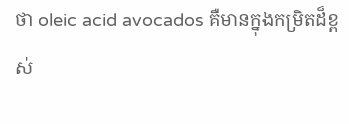ថា oleic acid avocados គឺមានក្នុងកម្រិតដ៏ខ្ពស់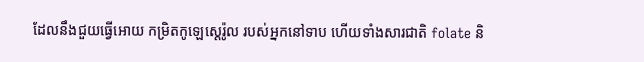ដែលនឹងជួយធ្វើអោយ កម្រិតកូឡេស្តេរ៉ូល របស់អ្នកនៅទាប ហើយទាំងសារជាតិ folate និ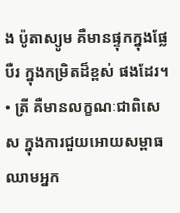ង ប៉ូតាស្យូម គឺមានផ្ទុកក្នុងផ្លែបឺរ ក្នុងកម្រិតដ៏ខ្ពស់ ផងដែរ។
• ត្រី គឺមានលក្ខណៈជាពិសេស ក្នុងការជួយអោយសម្ពាធឈាមអ្នក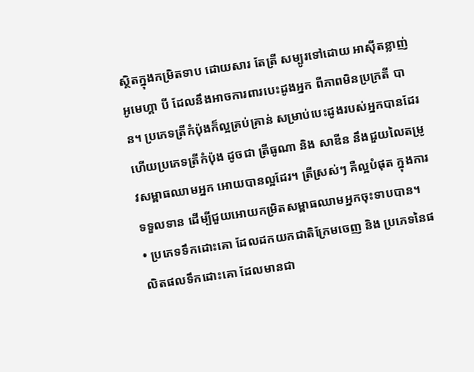ស្ថិតក្នុងកម្រិតទាប ដោយសារ តែត្រី សម្បូរទៅដោយ អាស៊ីតខ្លាញ់អូមេហ្គា បី ដែលនឹងអាចការពារបេះដូងអ្នក ពីភាពមិនប្រក្រតី បាន។ ប្រភេទត្រីកំប៉ុងក៏ល្អគ្រប់គ្រាន់ សម្រាប់បេះដូងរបស់អ្នកបានដែរ ហើយប្រភេទត្រីកំប៉ុង ដូចជា ត្រីធូណា និង សាឌីន នឹងជួយលៃតម្រូវសម្ពាធឈាមអ្នក អោយបានល្អដែរ។ ត្រីស្រស់ៗ គឺល្អបំផុត ក្នុងការទទួលទាន ដើម្បីជួយអោយកម្រិតសម្ពាធឈាមអ្នកចុះទាបបាន។
• ប្រភេទទឹកដោះគោ ដែលដកយកជាតិក្រែមចេញ និង ប្រភេទនៃផលិតផលទឹកដោះគោ ដែលមានជា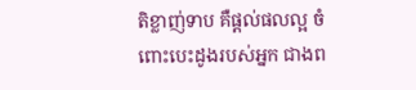តិខ្លាញ់ទាប គឺផ្តល់ផលល្អ ចំពោះបេះដូងរបស់អ្នក ជាងព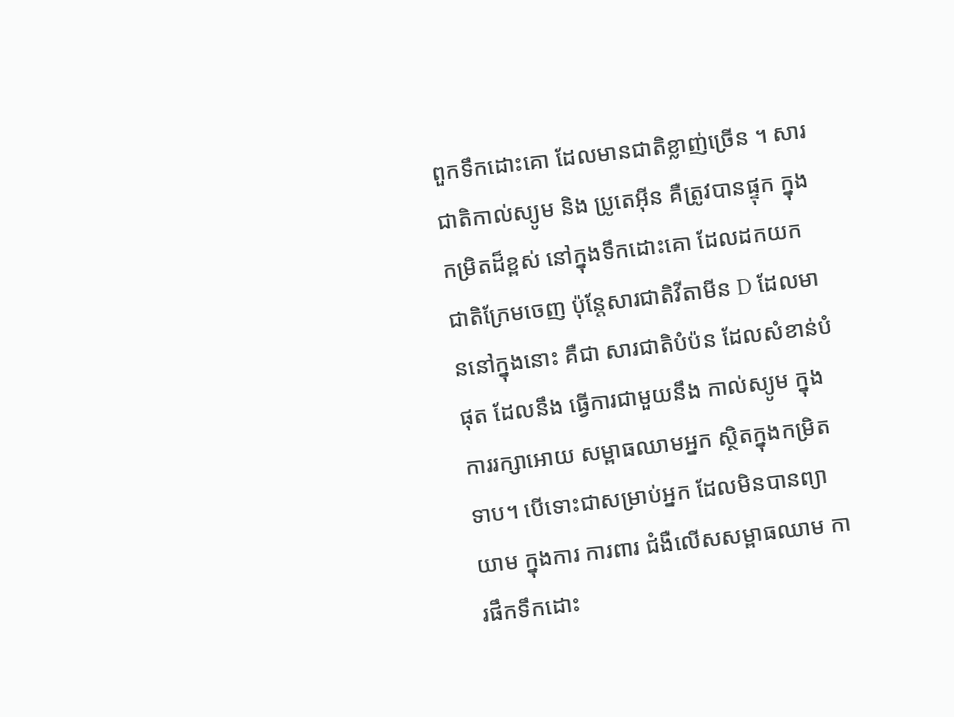ពួកទឹកដោះគោ ដែលមានជាតិខ្លាញ់ច្រើន ។ សារជាតិកាល់ស្យូម និង ប្រូតេអ៊ីន គឺត្រូវបានផ្ទុក ក្នុងកម្រិតដ៏ខ្ពស់ នៅក្នុងទឹកដោះគោ ដែលដកយកជាតិក្រែមចេញ ប៉ុន្តែសារជាតិវីតាមីន D ដែលមាននៅក្នុងនោះ គឺជា សារជាតិបំប៉ន ដែលសំខាន់បំផុត ដែលនឹង ធ្វើការជាមួយនឹង កាល់ស្យូម ក្នុងការរក្សាអោយ សម្ពាធឈាមអ្នក ស្ថិតក្នុងកម្រិតទាប។ បើទោះជាសម្រាប់អ្នក ដែលមិនបានព្យាយាម ក្នុងការ ការពារ ជំងឺលើសសម្ពាធឈាម ការផឹកទឹកដោះ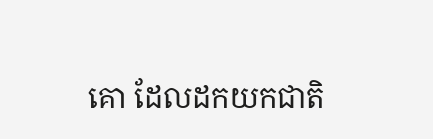គោ ដែលដកយកជាតិ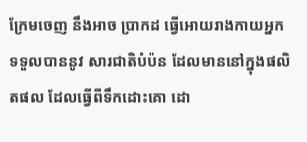ក្រែមចេញ នឹងអាច ប្រាកដ ធ្វើអោយរាងកាយអ្នក ទទួលបាននូវ សារជាតិបំប៉ន ដែលមាននៅក្នុងផលិតផល ដែលធ្វើពីទឹកដោះគោ ដោ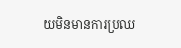យមិនមានការប្រឈ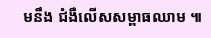មនឹង ជំងឺលើសសម្ពាធឈាម ៕